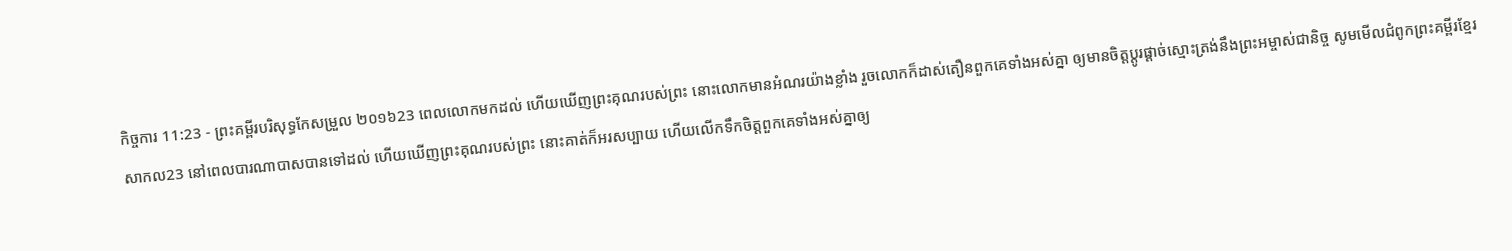កិច្ចការ 11:23 - ព្រះគម្ពីរបរិសុទ្ធកែសម្រួល ២០១៦23 ពេលលោកមកដល់ ហើយឃើញព្រះគុណរបស់ព្រះ នោះលោកមានអំណរយ៉ាងខ្លាំង រួចលោកក៏ដាស់តឿនពួកគេទាំងអស់គ្នា ឲ្យមានចិត្តប្ដូរផ្ដាច់ស្មោះត្រង់នឹងព្រះអម្ចាស់ជានិច្ច សូមមើលជំពូកព្រះគម្ពីរខ្មែរសាកល23 នៅពេលបារណាបាសបានទៅដល់ ហើយឃើញព្រះគុណរបស់ព្រះ នោះគាត់ក៏អរសប្បាយ ហើយលើកទឹកចិត្តពួកគេទាំងអស់គ្នាឲ្យ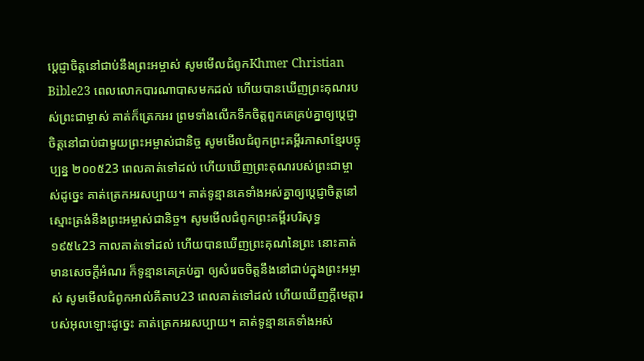ប្ដេជ្ញាចិត្តនៅជាប់នឹងព្រះអម្ចាស់ សូមមើលជំពូកKhmer Christian Bible23 ពេលលោកបារណាបាសមកដល់ ហើយបានឃើញព្រះគុណរបស់ព្រះជាម្ចាស់ គាត់ក៏ត្រេកអរ ព្រមទាំងលើកទឹកចិត្តពួកគេគ្រប់គ្នាឲ្យប្ដេជ្ញាចិត្តនៅជាប់ជាមួយព្រះអម្ចាស់ជានិច្ច សូមមើលជំពូកព្រះគម្ពីរភាសាខ្មែរបច្ចុប្បន្ន ២០០៥23 ពេលគាត់ទៅដល់ ហើយឃើញព្រះគុណរបស់ព្រះជាម្ចាស់ដូច្នេះ គាត់ត្រេកអរសប្បាយ។ គាត់ទូន្មានគេទាំងអស់គ្នាឲ្យប្ដេជ្ញាចិត្តនៅស្មោះត្រង់នឹងព្រះអម្ចាស់ជានិច្ច។ សូមមើលជំពូកព្រះគម្ពីរបរិសុទ្ធ ១៩៥៤23 កាលគាត់ទៅដល់ ហើយបានឃើញព្រះគុណនៃព្រះ នោះគាត់មានសេចក្ដីអំណរ ក៏ទូន្មានគេគ្រប់គ្នា ឲ្យសំរេចចិត្តនឹងនៅជាប់ក្នុងព្រះអម្ចាស់ សូមមើលជំពូកអាល់គីតាប23 ពេលគាត់ទៅដល់ ហើយឃើញក្តីមេត្តារបស់អុលឡោះដូច្នេះ គាត់ត្រេកអរសប្បាយ។ គាត់ទូន្មានគេទាំងអស់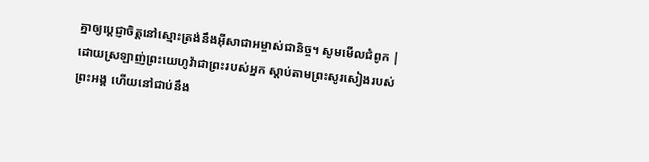គ្នាឲ្យប្ដេជ្ញាចិត្ដនៅស្មោះត្រង់នឹងអ៊ីសាជាអម្ចាស់ជានិច្ច។ សូមមើលជំពូក |
ដោយស្រឡាញ់ព្រះយេហូវ៉ាជាព្រះរបស់អ្នក ស្តាប់តាមព្រះសូរសៀងរបស់ព្រះអង្គ ហើយនៅជាប់នឹង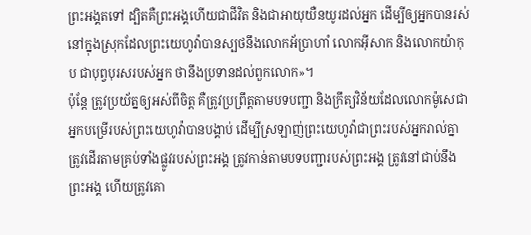ព្រះអង្គតទៅ ដ្បិតគឺព្រះអង្គហើយជាជីវិត និងជាអាយុយឺនយូរដល់អ្នក ដើម្បីឲ្យអ្នកបានរស់នៅក្នុងស្រុកដែលព្រះយេហូវ៉ាបានស្បថនឹងលោកអ័ប្រាហាំ លោកអ៊ីសាក និងលោកយ៉ាកុប ជាបុព្វបុរសរបស់អ្នក ថានឹងប្រទានដល់ពួកលោក»។
ប៉ុន្តែ ត្រូវប្រយ័ត្នឲ្យអស់ពីចិត្ត គឺត្រូវប្រព្រឹត្តតាមបទបញ្ជា និងក្រឹត្យវិន័យដែលលោកម៉ូសេជាអ្នកបម្រើរបស់ព្រះយេហូវ៉ាបានបង្គាប់ ដើម្បីស្រឡាញ់ព្រះយេហូវ៉ាជាព្រះរបស់អ្នករាល់គ្នា ត្រូវដើរតាមគ្រប់ទាំងផ្លូវរបស់ព្រះអង្គ ត្រូវកាន់តាមបទបញ្ជារបស់ព្រះអង្គ ត្រូវនៅជាប់នឹងព្រះអង្គ ហើយត្រូវគោ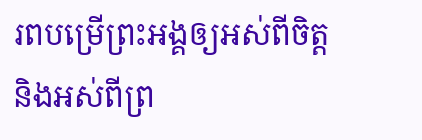រពបម្រើព្រះអង្គឲ្យអស់ពីចិត្ត និងអស់ពីព្រ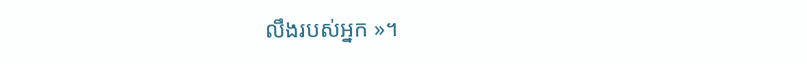លឹងរបស់អ្នក »។